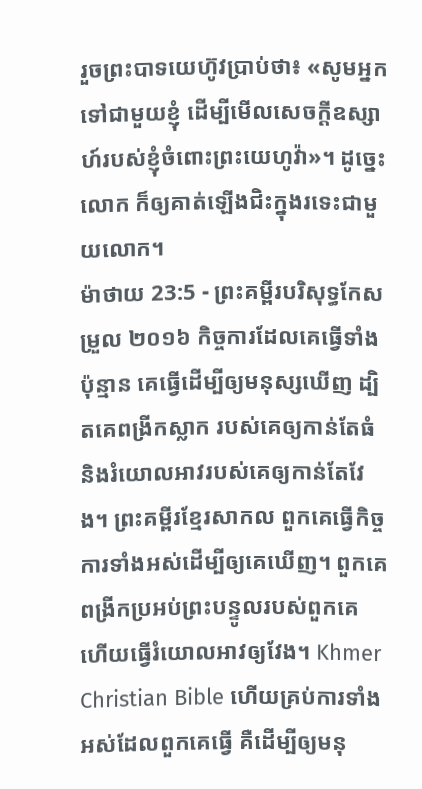រួចព្រះបាទយេហ៊ូវប្រាប់ថា៖ «សូមអ្នកទៅជាមួយខ្ញុំ ដើម្បីមើលសេចក្ដីឧស្សាហ៍របស់ខ្ញុំចំពោះព្រះយេហូវ៉ា»។ ដូច្នេះ លោក ក៏ឲ្យគាត់ឡើងជិះក្នុងរទេះជាមួយលោក។
ម៉ាថាយ 23:5 - ព្រះគម្ពីរបរិសុទ្ធកែសម្រួល ២០១៦ កិច្ចការដែលគេធ្វើទាំងប៉ុន្មាន គេធ្វើដើម្បីឲ្យមនុស្សឃើញ ដ្បិតគេពង្រីកស្លាក របស់គេឲ្យកាន់តែធំ និងរំយោលអាវរបស់គេឲ្យកាន់តែវែង។ ព្រះគម្ពីរខ្មែរសាកល ពួកគេធ្វើកិច្ចការទាំងអស់ដើម្បីឲ្យគេឃើញ។ ពួកគេពង្រីកប្រអប់ព្រះបន្ទូលរបស់ពួកគេ ហើយធ្វើរំយោលអាវឲ្យវែង។ Khmer Christian Bible ហើយគ្រប់ការទាំងអស់ដែលពួកគេធ្វើ គឺដើម្បីឲ្យមនុ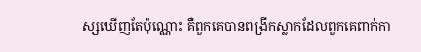ស្សឃើញតែប៉ុណ្ណោះ គឺពួកគេបានពង្រីកស្លាកដែលពួកគេពាក់កា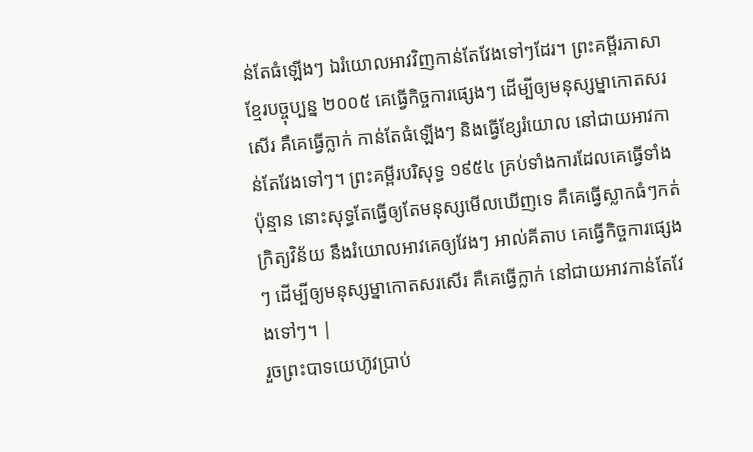ន់តែធំឡើងៗ ឯរំយោលអាវវិញកាន់តែវែងទៅៗដែរ។ ព្រះគម្ពីរភាសាខ្មែរបច្ចុប្បន្ន ២០០៥ គេធ្វើកិច្ចការផ្សេងៗ ដើម្បីឲ្យមនុស្សម្នាកោតសរសើរ គឺគេធ្វើក្លាក់ កាន់តែធំឡើងៗ និងធ្វើខ្សែរំយោល នៅជាយអាវកាន់តែវែងទៅៗ។ ព្រះគម្ពីរបរិសុទ្ធ ១៩៥៤ គ្រប់ទាំងការដែលគេធ្វើទាំងប៉ុន្មាន នោះសុទ្ធតែធ្វើឲ្យតែមនុស្សមើលឃើញទេ គឺគេធ្វើស្លាកធំៗកត់ក្រិត្យវិន័យ នឹងរំយោលអាវគេឲ្យវែងៗ អាល់គីតាប គេធ្វើកិច្ចការផ្សេងៗ ដើម្បីឲ្យមនុស្សម្នាកោតសរសើរ គឺគេធ្វើក្លាក់ នៅជាយអាវកាន់តែវែងទៅៗ។ |
រួចព្រះបាទយេហ៊ូវប្រាប់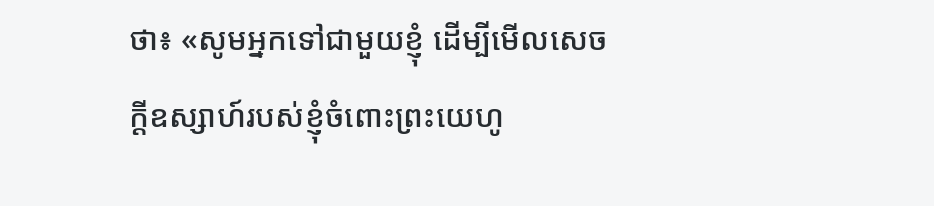ថា៖ «សូមអ្នកទៅជាមួយខ្ញុំ ដើម្បីមើលសេចក្ដីឧស្សាហ៍របស់ខ្ញុំចំពោះព្រះយេហូ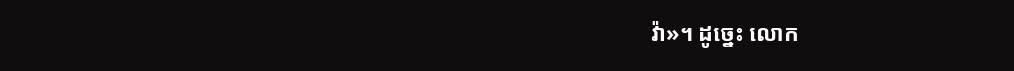វ៉ា»។ ដូច្នេះ លោក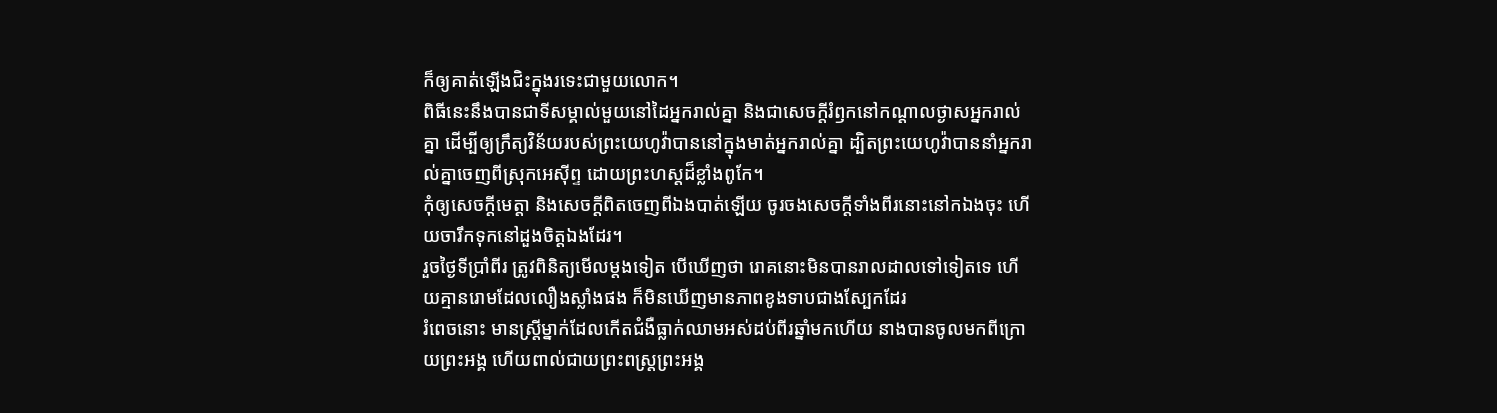ក៏ឲ្យគាត់ឡើងជិះក្នុងរទេះជាមួយលោក។
ពិធីនេះនឹងបានជាទីសម្គាល់មួយនៅដៃអ្នករាល់គ្នា និងជាសេចក្ដីរំឭកនៅកណ្ដាលថ្ងាសអ្នករាល់គ្នា ដើម្បីឲ្យក្រឹត្យវិន័យរបស់ព្រះយេហូវ៉ាបាននៅក្នុងមាត់អ្នករាល់គ្នា ដ្បិតព្រះយេហូវ៉ាបាននាំអ្នករាល់គ្នាចេញពីស្រុកអេស៊ីព្ទ ដោយព្រះហស្តដ៏ខ្លាំងពូកែ។
កុំឲ្យសេចក្ដីមេត្តា និងសេចក្ដីពិតចេញពីឯងបាត់ឡើយ ចូរចងសេចក្ដីទាំងពីរនោះនៅកឯងចុះ ហើយចារឹកទុកនៅដួងចិត្តឯងដែរ។
រួចថ្ងៃទីប្រាំពីរ ត្រូវពិនិត្យមើលម្តងទៀត បើឃើញថា រោគនោះមិនបានរាលដាលទៅទៀតទេ ហើយគ្មានរោមដែលលឿងស្លាំងផង ក៏មិនឃើញមានភាពខូងទាបជាងស្បែកដែរ
រំពេចនោះ មានស្ត្រីម្នាក់ដែលកើតជំងឺធ្លាក់ឈាមអស់ដប់ពីរឆ្នាំមកហើយ នាងបានចូលមកពីក្រោយព្រះអង្គ ហើយពាល់ជាយព្រះពស្ត្រព្រះអង្គ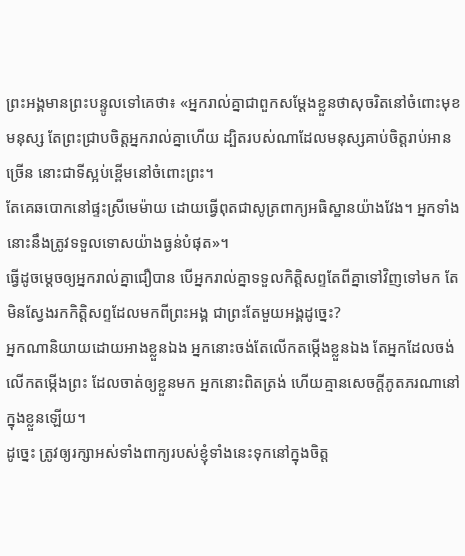ព្រះអង្គមានព្រះបន្ទូលទៅគេថា៖ «អ្នករាល់គ្នាជាពួកសម្តែងខ្លួនថាសុចរិតនៅចំពោះមុខមនុស្ស តែព្រះជ្រាបចិត្តអ្នករាល់គ្នាហើយ ដ្បិតរបស់ណាដែលមនុស្សគាប់ចិត្តរាប់អានច្រើន នោះជាទីស្អប់ខ្ពើមនៅចំពោះព្រះ។
តែគេឆបោកនៅផ្ទះស្រីមេម៉ាយ ដោយធ្វើពុតជាសូត្រពាក្យអធិស្ឋានយ៉ាងវែង។ អ្នកទាំងនោះនឹងត្រូវទទួលទោសយ៉ាងធ្ងន់បំផុត»។
ធ្វើដូចម្តេចឲ្យអ្នករាល់គ្នាជឿបាន បើអ្នករាល់គ្នាទទួលកិត្តិសព្ទតែពីគ្នាទៅវិញទៅមក តែមិនស្វែងរកកិត្តិសព្ទដែលមកពីព្រះអង្គ ជាព្រះតែមួយអង្គដូច្នេះ?
អ្នកណានិយាយដោយអាងខ្លួនឯង អ្នកនោះចង់តែលើកតម្កើងខ្លួនឯង តែអ្នកដែលចង់លើកតម្កើងព្រះ ដែលចាត់ឲ្យខ្លួនមក អ្នកនោះពិតត្រង់ ហើយគ្មានសេចក្ដីភូតភរណានៅក្នុងខ្លួនឡើយ។
ដូច្នេះ ត្រូវឲ្យរក្សាអស់ទាំងពាក្យរបស់ខ្ញុំទាំងនេះទុកនៅក្នុងចិត្ត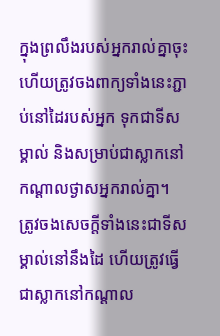ក្នុងព្រលឹងរបស់អ្នករាល់គ្នាចុះ ហើយត្រូវចងពាក្យទាំងនេះភ្ជាប់នៅដៃរបស់អ្នក ទុកជាទីសម្គាល់ និងសម្រាប់ជាស្លាកនៅកណ្ដាលថ្ងាសអ្នករាល់គ្នា។
ត្រូវចងសេចក្ដីទាំងនេះជាទីសម្គាល់នៅនឹងដៃ ហើយត្រូវធ្វើជាស្លាកនៅកណ្ដាល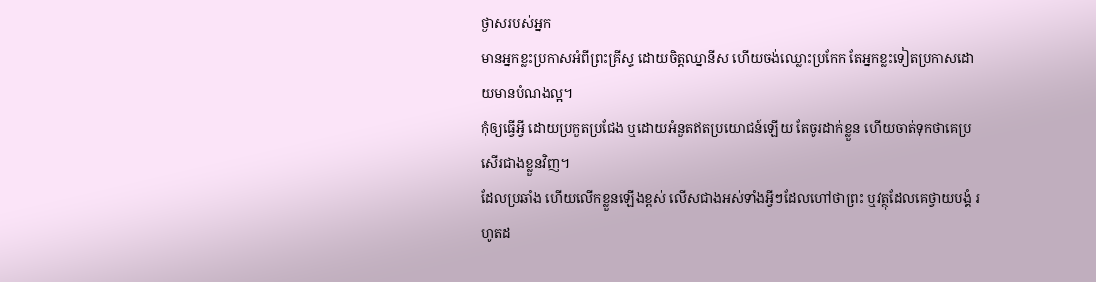ថ្ងាសរបស់អ្នក
មានអ្នកខ្លះប្រកាសអំពីព្រះគ្រីស្ទ ដោយចិត្តឈ្នានីស ហើយចង់ឈ្លោះប្រកែក តែអ្នកខ្លះទៀតប្រកាសដោយមានបំណងល្អ។
កុំឲ្យធ្វើអ្វី ដោយប្រកួតប្រជែង ឬដោយអំនួតឥតប្រយោជន៍ឡើយ តែចូរដាក់ខ្លួន ហើយចាត់ទុកថាគេប្រសើរជាងខ្លួនវិញ។
ដែលប្រឆាំង ហើយលើកខ្លួនឡើងខ្ពស់ លើសជាងអស់ទាំងអ្វីៗដែលហៅថាព្រះ ឬវត្ថុដែលគេថ្វាយបង្គំ រហូតដ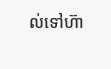ល់ទៅហ៊ា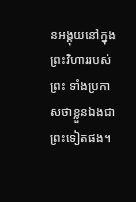នអង្គុយនៅក្នុងព្រះវិហាររបស់ព្រះ ទាំងប្រកាសថាខ្លួនឯងជាព្រះទៀតផង។